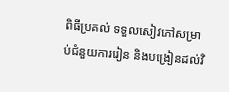ពិធីប្រគល់ ទទួលសៀវភៅសម្រាប់ជំនួយការរៀន និងបង្រៀនដល់វិ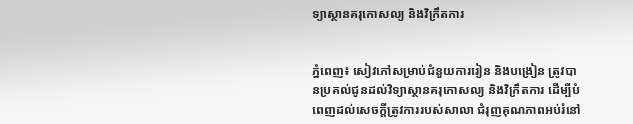ទ្យាស្ថានគរុកោសល្យ និងវិក្រឹតការ


ភ្នំពេញ៖ សៀវភៅសម្រាប់ជំនួយការរៀន និងបង្រៀន ត្រូវបានប្រគល់ជូនដល់វិទ្យាស្ថានគរុកោសល្យ និងវិក្រឹតការ ដើម្បីបំពេញដល់សេចក្ដីត្រូវការរបស់សាលា ជំរុញគុណភាពអប់រំនៅ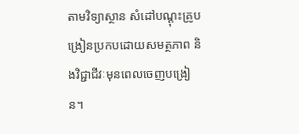តាមវិទ្យាស្ថាន សំដៅបណ្ដុះគ្រូបង្រៀនប្រកបដោយសមត្ថភាព និងវិជ្ជាជីវៈមុនពេលចេញបង្រៀន។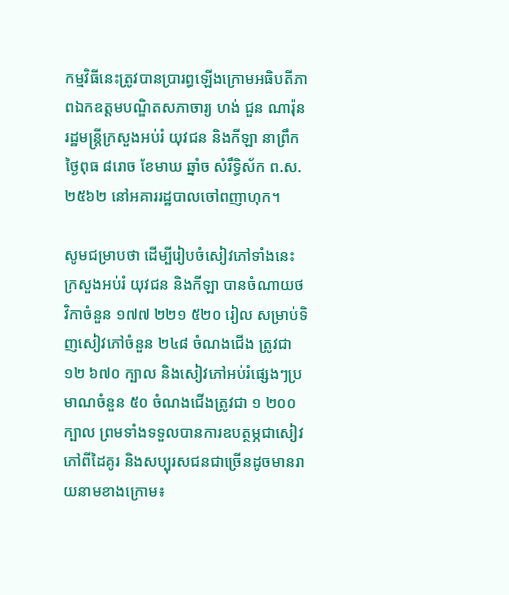កម្មវិធីនេះត្រូវបានប្រារព្ធឡើងក្រោមអធិបតីភាពឯកឧត្តមបណ្ឌិតសភាចារ្យ ហង់ ជួន ណារ៉ុន រដ្ឋមន្ត្រីក្រសួងអប់រំ យុវជន និងកីឡា នាព្រឹកថ្ងៃពុធ ៨រោច ខែមាឃ ឆ្នាំច សំរឹទ្ធិស័ក ព.ស.២៥៦២ នៅអគាររដ្ឋបាលចៅពញាហុក។

សូមជម្រាបថា ដើម្បីរៀបចំសៀវភៅទាំងនេះ ក្រសួងអប់រំ យុវជន និងកីឡា បានចំណាយថវិកាចំនួន ១៧៧ ២២១ ៥២០ រៀល សម្រាប់ទិញសៀវភៅចំនួន ២៤៨ ចំណងជើង ត្រូវជា ១២ ៦៧០ ក្បាល និងសៀវភៅអប់រំផ្សេងៗប្រមាណចំនួន ៥០ ចំណងជើងត្រូវជា ១ ២០០ ក្បាល ព្រមទាំងទទួលបានការឧបត្ថម្ភជាសៀវភៅពីដៃគូរ និងសប្បុរសជនជាច្រើនដូចមានរាយនាមខាងក្រោម៖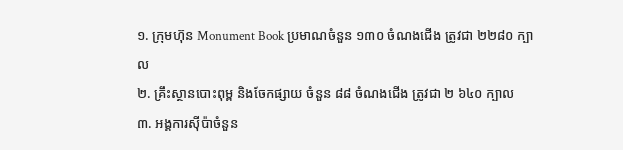១. ក្រុមហ៊ុន Monument Book ប្រមាណចំនួន ១៣០ ចំណងជើង ត្រូវជា ២២៨០ ក្បាល
២. គ្រឹះស្ថានបោះពុម្ព និងចែកផ្សាយ ចំនួន ៨៨ ចំណងជើង ត្រូវជា ២ ៦៤០ ក្បាល
៣. អង្គការស៊ីប៉ាចំនួន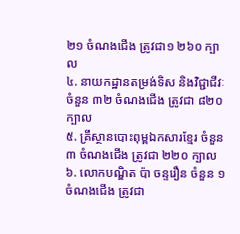២១ ចំណងជើង ត្រូវជា១ ២៦០ ក្បា ល
៤. នាយកដ្ឋានតម្រង់ទិស និងវិជ្ជាជីវៈ ចំនួន ៣២ ចំណងជើង ត្រូវជា ៨២០ ក្បាល
៥. គ្រឹស្ថានបោះពុម្ពឯកសារខ្មែរ ចំនួន ៣ ចំណងជើង ត្រូវជា ២២០ ក្បាល
៦. លោកបណ្ឌិត ប៉ា ចន្ទរឿន ចំនួន ១ ចំណងជើង ត្រូវជា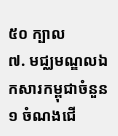៥០ ក្បាល
៧. មជ្ឈមណ្ឌលឯកសារកម្ពុជាចំនួន ១ ចំណងជើ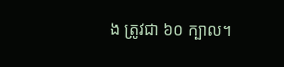ង ត្រូវជា ៦០ ក្បាល។